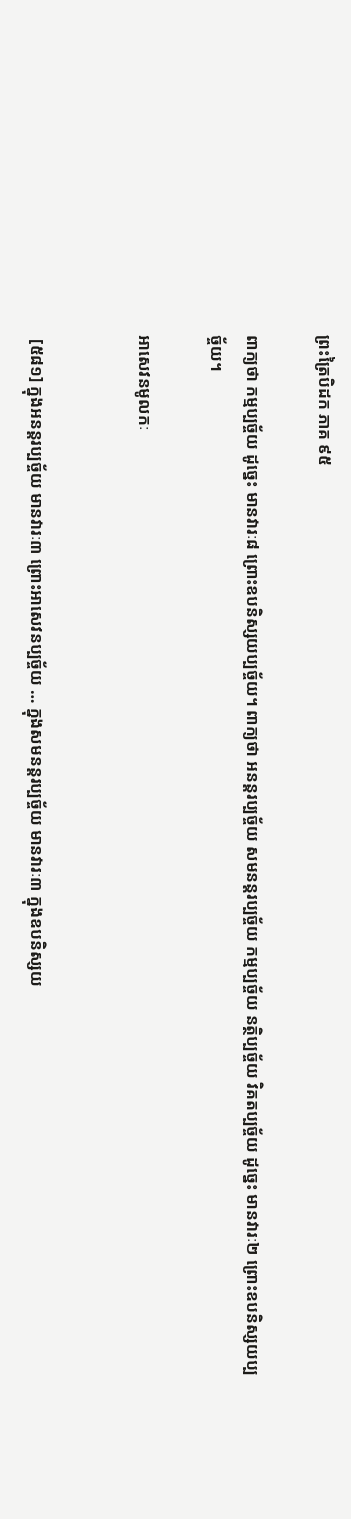ព្រះត្រៃបិដក ភាគ ៩៥

ពាក្យថា កម្មប្បច្ច័យ ដូចេ្នះ មានវារៈ៨ ព្រោះឧបនិស្សយប្បច្ច័យ។ ពាក្យថា អនន្តរប្បច្ច័យ សមនន្តរប្បច្ច័យ កម្មប្បច្ច័យ នត្ថិប្បច្ច័យ វិគតប្បច្ច័យ ដូចេ្នះ មានវារៈ២ ព្រោះឧបនិស្សយប្បច្ច័យ។

អាសេវនមូលកៈ


 [៥៨១] ក្នុងអនន្តរប្បច្ច័យ មានវារៈ៣ ព្រោះអាសេវនប្បច្ច័យ … ក្នុងសមនន្តរប្បច្ច័យ មានវារៈ៣ ក្នុងឧបនិស្សយ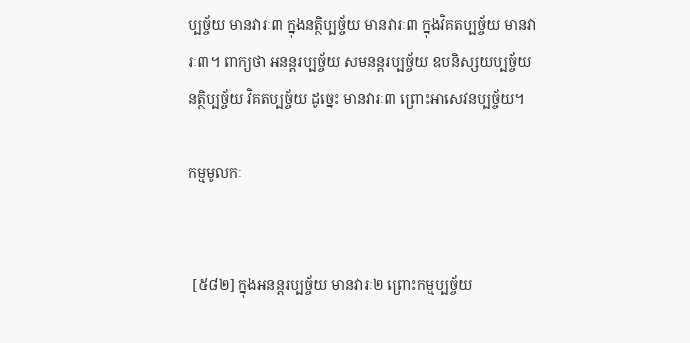ប្បច្ច័យ មានវារៈ៣ ក្នុងនត្ថិប្បច្ច័យ មានវារៈ៣ ក្នុងវិគតប្បច្ច័យ មានវារៈ៣។ ពាក្យថា អនន្តរប្បច្ច័យ សមនន្តរប្បច្ច័យ ឧបនិស្សយប្បច្ច័យ នត្ថិប្បច្ច័យ វិគតប្បច្ច័យ ដូចេ្នះ មានវារៈ៣ ព្រោះអាសេវនប្បច្ច័យ។

កម្មមូលកៈ


 [៥៨២] ក្នុងអនន្តរប្បច្ច័យ មានវារៈ២ ព្រោះកម្មប្បច្ច័យ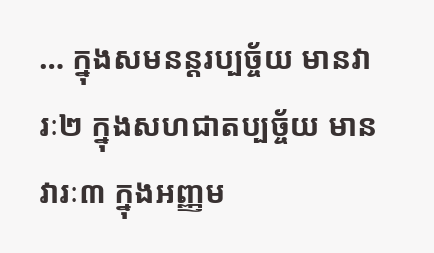… ក្នុងសមនន្តរប្បច្ច័យ មានវារៈ២ ក្នុងសហជាតប្បច្ច័យ មានវារៈ៣ ក្នុងអញ្ញម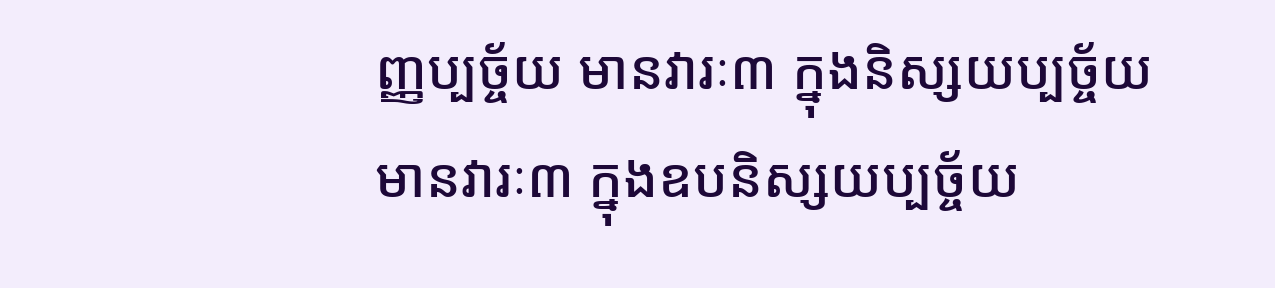ញ្ញប្បច្ច័យ មានវារៈ៣ ក្នុងនិស្សយប្បច្ច័យ មានវារៈ៣ ក្នុងឧបនិស្សយប្បច្ច័យ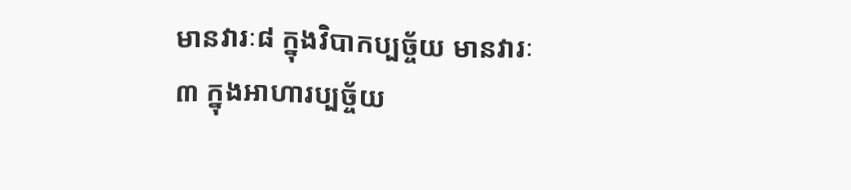មានវារៈ៨ ក្នុងវិបាកប្បច្ច័យ មានវារៈ៣ ក្នុងអាហារប្បច្ច័យ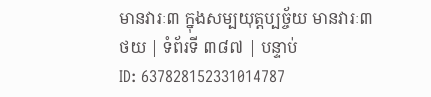មានវារៈ៣ ក្នុងសម្បយុត្តប្បច្ច័យ មានវារៈ៣
ថយ | ទំព័រទី ៣៨៧ | បន្ទាប់
ID: 637828152331014787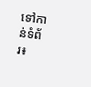ទៅកាន់ទំព័រ៖